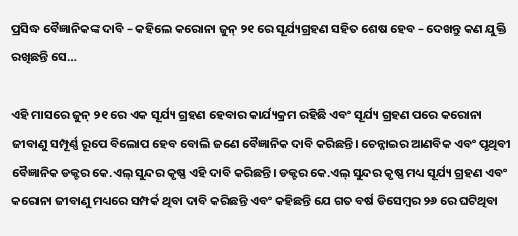ପ୍ରସିଦ୍ଧ ବୈଜ୍ଞାନିକଙ୍କ ଦାବି – କହିଲେ କରୋନା ଜୁନ୍ ୨୧ ରେ ସୂର୍ଯ୍ୟଗ୍ରହଣ ସହିତ ଶେଷ ହେବ – ଦେଖନ୍ତୁ କଣ ଯୁକ୍ତି ରଖିଛନ୍ତି ସେ…

ଏହି ମାସରେ ଜୁନ୍ ୨୧ ରେ ଏକ ସୂର୍ଯ୍ୟ ଗ୍ରହଣ ହେବାର କାର୍ଯ୍ୟକ୍ରମ ରହିଛି ଏବଂ ସୂର୍ଯ୍ୟ ଗ୍ରହଣ ପରେ କରୋନା ଜୀବାଣୁ ସମ୍ପୂର୍ଣ୍ଣ ରୂପେ ବିଲୋପ ହେବ ବୋଲି ଜଣେ ବୈଜ୍ଞାନିକ ଦାବି କରିଛନ୍ତି। ଚେନ୍ନାଇର ଆଣବିକ ଏବଂ ପୃଥିବୀ ବୈଜ୍ଞାନିକ ଡକ୍ଟର କେ.ଏଲ୍ ସୁନ୍ଦର କୃଷ୍ଣ ଏହି ଦାବି କରିଛନ୍ତି। ଡକ୍ଟର କେ.ଏଲ୍ ସୁନ୍ଦର କୃଷ୍ଣ ମଧ୍ୟ ସୂର୍ଯ୍ୟ ଗ୍ରହଣ ଏବଂ କରୋନା ଜୀବାଣୁ ମଧ୍ୟରେ ସମ୍ପର୍କ ଥିବା ଦାବି କରିଛନ୍ତି ଏବଂ କହିଛନ୍ତି ଯେ ଗତ ବର୍ଷ ଡିସେମ୍ବର ୨୬ ରେ ଘଟିଥିବା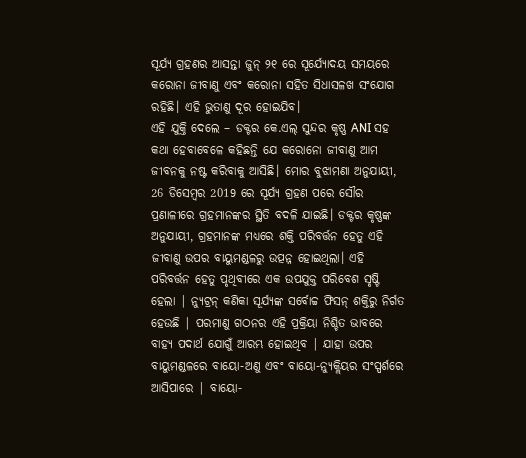ସୂର୍ଯ୍ୟ ଗ୍ରହଣର ଆସନ୍ତା ଜୁନ୍ ୨୧ ରେ ସୂର୍ଯ୍ୟୋଦୟ ସମୟରେ କରୋନା ଜୀବାଣୁ ଏବଂ କରୋନା ସହିତ ସିଧାସଳଖ ସଂଯୋଗ ରହିଛି। ଏହି ଭୁତାଣୁ ଦୂର ହୋଇଯିବ।
ଏହି ଯୁକ୍ତି ଦେଲେ – ଡକ୍ଟର କେ.ଏଲ୍ ସୁନ୍ଦର କୃଷ୍ଣ ANI ସହ କଥା ହେବାବେଳେ କହିଛନ୍ତି ଯେ କରୋନୋ ଜୀବାଣୁ ଆମ ଜୀବନକୁ ନଷ୍ଟ କରିବାକୁ ଆସିଛି। ମୋର ବୁଝାମଣା ଅନୁଯାୟୀ, 26 ଡିସେମ୍ବର 2019 ରେ ସୂର୍ଯ୍ୟ ଗ୍ରହଣ ପରେ ସୌର ପ୍ରଣାଳୀରେ ଗ୍ରହମାନଙ୍କର ସ୍ଥିତି ବଦଳି ଯାଇଛି। ଡକ୍ଟର କୃଷ୍ଣଙ୍କ ଅନୁଯାୟୀ, ଗ୍ରହମାନଙ୍କ ମଧ୍ୟରେ ଶକ୍ତି ପରିବର୍ତ୍ତନ ହେତୁ ଏହି ଜୀବାଣୁ ଉପର ବାୟୁମଣ୍ଡଳରୁ ଉତ୍ପନ୍ନ ହୋଇଥିଲା। ଏହି ପରିବର୍ତ୍ତନ ହେତୁ ପୃଥିବୀରେ ଏକ ଉପଯୁକ୍ତ ପରିବେଶ ସୃଷ୍ଟି ହେଲା | ନ୍ୟୁଟ୍ରନ୍ କଣିକା ସୂର୍ଯ୍ୟଙ୍କ ସର୍ବୋଚ୍ଚ ଫିସନ୍ ଶକ୍ତିରୁ ନିର୍ଗତ ହେଉଛି | ପରମାଣୁ ଗଠନର ଏହି ପ୍ରକ୍ରିୟା ନିଶ୍ଚିତ ଭାବରେ ବାହ୍ୟ ପଦାର୍ଥ ଯୋଗୁଁ ଆରମ୍ଭ ହୋଇଥିବ | ଯାହା ଉପର ବାୟୁମଣ୍ଡଳରେ ବାୟୋ-ଅଣୁ ଏବଂ ବାୟୋ-ନ୍ୟୁକ୍ଲିୟର ସଂସ୍ପର୍ଶରେ ଆସିପାରେ | ବାୟୋ-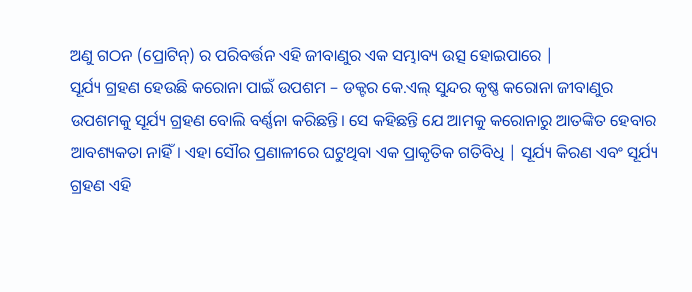ଅଣୁ ଗଠନ (ପ୍ରୋଟିନ୍) ର ପରିବର୍ତ୍ତନ ଏହି ଜୀବାଣୁର ଏକ ସମ୍ଭାବ୍ୟ ଉତ୍ସ ହୋଇପାରେ |
ସୂର୍ଯ୍ୟ ଗ୍ରହଣ ହେଉଛି କରୋନା ପାଇଁ ଉପଶମ – ଡକ୍ଟର କେ.ଏଲ୍ ସୁନ୍ଦର କୃଷ୍ଣ କରୋନା ଜୀବାଣୁର ଉପଶମକୁ ସୂର୍ଯ୍ୟ ଗ୍ରହଣ ବୋଲି ବର୍ଣ୍ଣନା କରିଛନ୍ତି। ସେ କହିଛନ୍ତି ଯେ ଆମକୁ କରୋନାରୁ ଆତଙ୍କିତ ହେବାର ଆବଶ୍ୟକତା ନାହିଁ। ଏହା ସୌର ପ୍ରଣାଳୀରେ ଘଟୁଥିବା ଏକ ପ୍ରାକୃତିକ ଗତିବିଧି | ସୂର୍ଯ୍ୟ କିରଣ ଏବଂ ସୂର୍ଯ୍ୟ ଗ୍ରହଣ ଏହି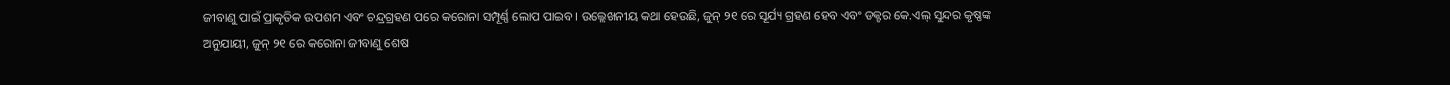ଜୀବାଣୁ ପାଇଁ ପ୍ରାକୃତିକ ଉପଶମ ଏବଂ ଚନ୍ଦ୍ରଗ୍ରହଣ ପରେ କରୋନା ସମ୍ପୂର୍ଣ୍ଣ ଲୋପ ପାଇବ। ଉଲ୍ଲେଖନୀୟ କଥା ହେଉଛି, ଜୁନ୍ ୨୧ ରେ ସୂର୍ଯ୍ୟ ଗ୍ରହଣ ହେବ ଏବଂ ଡକ୍ଟର କେ.ଏଲ୍ ସୁନ୍ଦର କୃଷ୍ଣଙ୍କ ଅନୁଯାୟୀ, ଜୁନ୍ ୨୧ ରେ କରୋନା ଜୀବାଣୁ ଶେଷ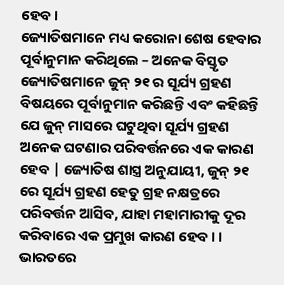ହେବ।
ଜ୍ୟୋତିଷମାନେ ମଧ୍ୟ କରୋନା ଶେଷ ହେବାର ପୂର୍ବାନୁମାନ କରିଥିଲେ – ଅନେକ ବିସ୍ତୃତ ଜ୍ୟୋତିଷମାନେ ଜୁନ୍ ୨୧ ର ସୂର୍ଯ୍ୟ ଗ୍ରହଣ ବିଷୟରେ ପୂର୍ବାନୁମାନ କରିଛନ୍ତି ଏବଂ କହିଛନ୍ତି ଯେ ଜୁନ୍ ମାସରେ ଘଟୁଥିବା ସୂର୍ଯ୍ୟ ଗ୍ରହଣ ଅନେକ ଘଟଣାର ପରିବର୍ତ୍ତନରେ ଏକ କାରଣ ହେବ | ଜ୍ୟୋତିଷ ଶାସ୍ତ୍ର ଅନୁଯାୟୀ, ଜୁନ୍ ୨୧ ରେ ସୂର୍ଯ୍ୟ ଗ୍ରହଣ ହେତୁ ଗ୍ରହ ନକ୍ଷତ୍ରରେ ପରିବର୍ତ୍ତନ ଆସିବ, ଯାହା ମହାମାରୀକୁ ଦୂର କରିବାରେ ଏକ ପ୍ରମୁଖ କାରଣ ହେବ। ।
ଭାରତରେ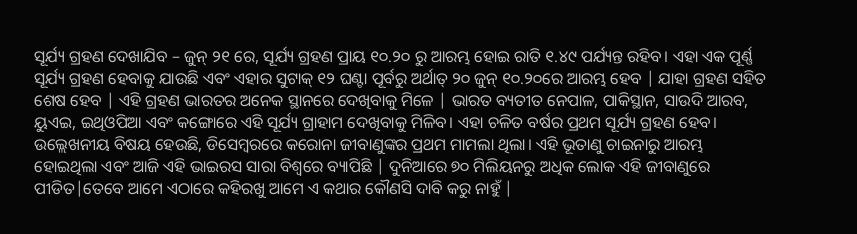ସୂର୍ଯ୍ୟ ଗ୍ରହଣ ଦେଖାଯିବ – ଜୁନ୍ ୨୧ ରେ, ସୂର୍ଯ୍ୟ ଗ୍ରହଣ ପ୍ରାୟ ୧୦.୨୦ ରୁ ଆରମ୍ଭ ହୋଇ ରାତି ୧.୪୯ ପର୍ଯ୍ୟନ୍ତ ରହିବ। ଏହା ଏକ ପୂର୍ଣ୍ଣ ସୂର୍ଯ୍ୟ ଗ୍ରହଣ ହେବାକୁ ଯାଉଛି ଏବଂ ଏହାର ସୁଟାକ୍ ୧୨ ଘଣ୍ଟା ପୂର୍ବରୁ ଅର୍ଥାତ୍ ୨୦ ଜୁନ୍ ୧୦.୨୦ରେ ଆରମ୍ଭ ହେବ | ଯାହା ଗ୍ରହଣ ସହିତ ଶେଷ ହେବ | ଏହି ଗ୍ରହଣ ଭାରତର ଅନେକ ସ୍ଥାନରେ ଦେଖିବାକୁ ମିଳେ | ଭାରତ ବ୍ୟତୀତ ନେପାଳ, ପାକିସ୍ଥାନ, ସାଉଦି ଆରବ, ୟୁଏଇ, ଇଥିଓପିଆ ଏବଂ କଙ୍ଗୋରେ ଏହି ସୂର୍ଯ୍ୟ ଗ୍ରାହାମ ଦେଖିବାକୁ ମିଳିବ। ଏହା ଚଳିତ ବର୍ଷର ପ୍ରଥମ ସୂର୍ଯ୍ୟ ଗ୍ରହଣ ହେବ।
ଉଲ୍ଲେଖନୀୟ ବିଷୟ ହେଉଛି, ଡିସେମ୍ବରରେ କରୋନା ଜୀବାଣୁଙ୍କର ପ୍ରଥମ ମାମଲା ଥିଲା। ଏହି ଭୂତାଣୁ ଚାଇନାରୁ ଆରମ୍ଭ ହୋଇଥିଲା ଏବଂ ଆଜି ଏହି ଭାଇରସ ସାରା ବିଶ୍ୱରେ ବ୍ୟାପିଛି | ଦୁନିଆରେ ୭୦ ମିଲିୟନରୁ ଅଧିକ ଲୋକ ଏହି ଜୀବାଣୁରେ ପୀଡିତ|ତେବେ ଆମେ ଏଠାରେ କହିରଖୁ ଆମେ ଏ କଥାର କୌଣସି ଦାବି କରୁ ନାହୁଁ |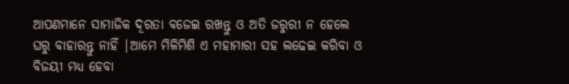ଆପଣମାନେ ସାମାଜିକ ଦୂରତା ବଜେଇ ରଖନ୍ତୁ ଓ ଅତି ଜରୁରୀ ନ ହେଲେ ଘରୁ ବାହାରନ୍ତୁ ନାହିଁ |ଆମେ ମିଳିମିଶି ଏ ମହାମାରୀ ସହ ଲଢେଇ କରିବା ଓ ବିଜୟୀ ମଧ୍ୟ ହେବା